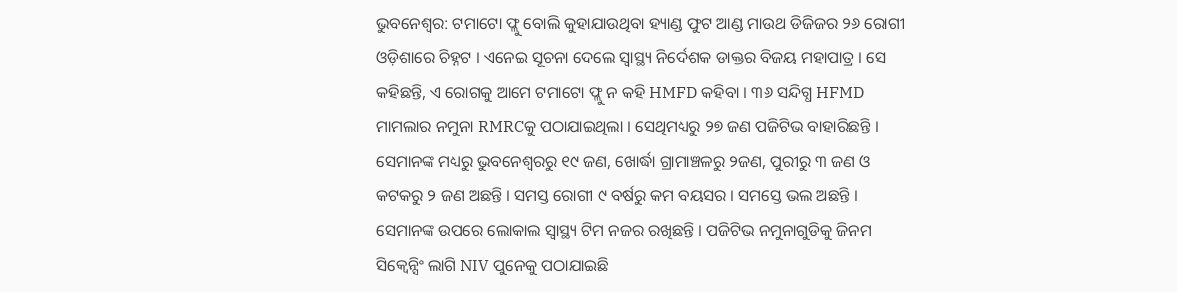ଭୁବନେଶ୍ୱର: ଟମାଟୋ ଫ୍ଲୁ ବୋଲି କୁହାଯାଉଥିବା ହ୍ୟାଣ୍ଡ ଫୁଟ ଆଣ୍ଡ ମାଉଥ ଡିଜିଜର ୨୬ ରୋଗୀ ଓଡ଼ିଶାରେ ଚିହ୍ନଟ । ଏନେଇ ସୂଚନା ଦେଲେ ସ୍ୱାସ୍ଥ୍ୟ ନିର୍ଦେଶକ ଡାକ୍ତର ବିଜୟ ମହାପାତ୍ର । ସେ କହିଛନ୍ତି, ଏ ରୋଗକୁ ଆମେ ଟମାଟୋ ଫ୍ଲୁ ନ କହି HMFD କହିବା । ୩୬ ସନ୍ଦିଗ୍ଧ HFMD ମାମଲାର ନମୁନା RMRCକୁ ପଠାଯାଇଥିଲା । ସେଥିମଧ୍ୟରୁ ୨୭ ଜଣ ପଜିଟିଭ ବାହାରିଛନ୍ତି ।
ସେମାନଙ୍କ ମଧ୍ୟରୁ ଭୁବନେଶ୍ୱରରୁ ୧୯ ଜଣ, ଖୋର୍ଦ୍ଧା ଗ୍ରାମାଞ୍ଚଳରୁ ୨ଜଣ, ପୁରୀରୁ ୩ ଜଣ ଓ କଟକରୁ ୨ ଜଣ ଅଛନ୍ତି । ସମସ୍ତ ରୋଗୀ ୯ ବର୍ଷରୁ କମ ବୟସର । ସମସ୍ତେ ଭଲ ଅଛନ୍ତି । ସେମାନଙ୍କ ଉପରେ ଲୋକାଲ ସ୍ୱାସ୍ଥ୍ୟ ଟିମ ନଜର ରଖିଛନ୍ତି । ପଜିଟିଭ ନମୁନାଗୁଡିକୁ ଜିନମ ସିକ୍ୱେନ୍ସିଂ ଲାଗି NIV ପୁନେକୁ ପଠାଯାଇଛି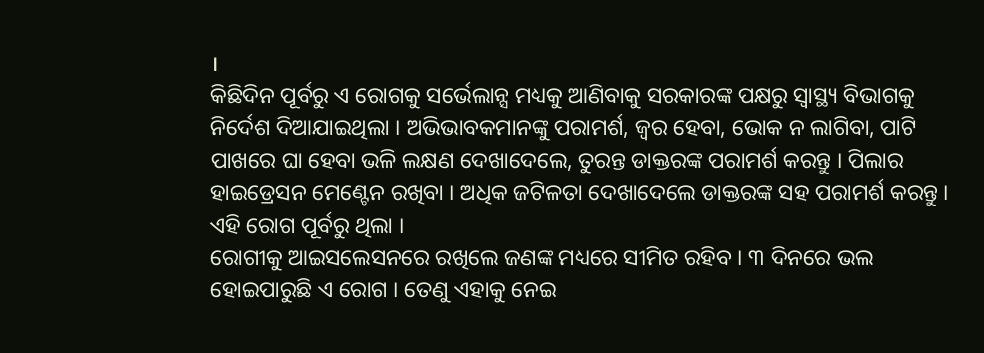।
କିଛିଦିନ ପୂର୍ବରୁ ଏ ରୋଗକୁ ସର୍ଭେଲାନ୍ସ ମଧ୍ୟକୁ ଆଣିବାକୁ ସରକାରଙ୍କ ପକ୍ଷରୁ ସ୍ୱାସ୍ଥ୍ୟ ବିଭାଗକୁ ନିର୍ଦେଶ ଦିଆଯାଇଥିଲା । ଅଭିଭାବକମାନଙ୍କୁ ପରାମର୍ଶ, ଜ୍ୱର ହେବା, ଭୋକ ନ ଲାଗିବା, ପାଟି ପାଖରେ ଘା ହେବା ଭଳି ଲକ୍ଷଣ ଦେଖାଦେଲେ, ତୁରନ୍ତ ଡାକ୍ତରଙ୍କ ପରାମର୍ଶ କରନ୍ତୁ । ପିଲାର ହାଇଡ୍ରେସନ ମେଣ୍ଟେନ ରଖିବା । ଅଧିକ ଜଟିଳତା ଦେଖାଦେଲେ ଡାକ୍ତରଙ୍କ ସହ ପରାମର୍ଶ କରନ୍ତୁ । ଏହି ରୋଗ ପୂର୍ବରୁ ଥିଲା ।
ରୋଗୀକୁ ଆଇସଲେସନରେ ରଖିଲେ ଜଣଙ୍କ ମଧ୍ୟରେ ସୀମିତ ରହିବ । ୩ ଦିନରେ ଭଲ ହୋଇପାରୁଛି ଏ ରୋଗ । ତେଣୁ ଏହାକୁ ନେଇ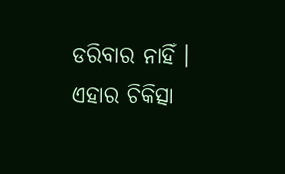ଡରିବାର ନାହିଁ । ଏହାର ଚିକିତ୍ସା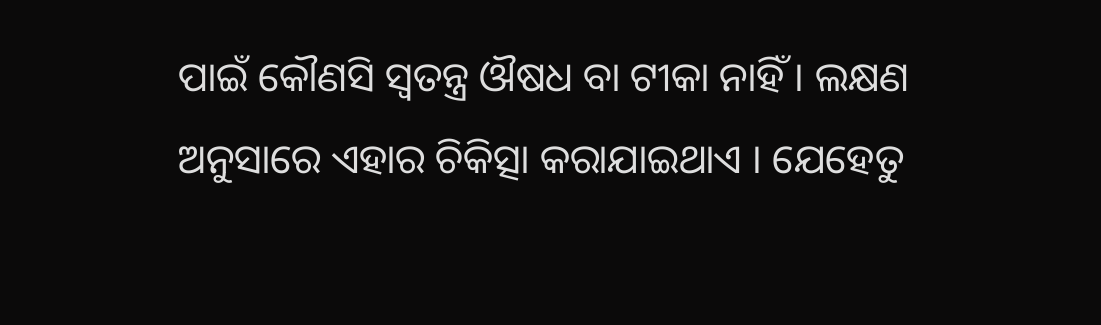ପାଇଁ କୌଣସି ସ୍ୱତନ୍ତ୍ର ଔଷଧ ବା ଟୀକା ନାହିଁ । ଲକ୍ଷଣ ଅନୁସାରେ ଏହାର ଚିକିତ୍ସା କରାଯାଇଥାଏ । ଯେହେତୁ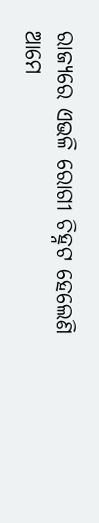ରାଜ୍ୟରେ ଏଭଳି ରୋଗୀ ଚିହ୍ନଟ ହେଲେଣି ଆମେ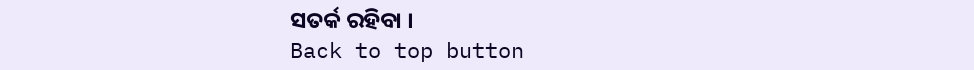ସତର୍କ ରହିବା ।
Back to top button